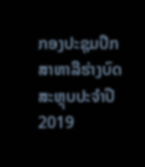ກອງປະຊຸມປຶກສາຫາລືຮ່າງບົດສະຫຼຸບປະຈໍາປີ 2019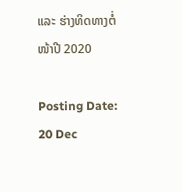ແລະ ຮ່າງທິດທາງຕໍ່ໜ້າປີ 2020

Posting Date:
20 Dec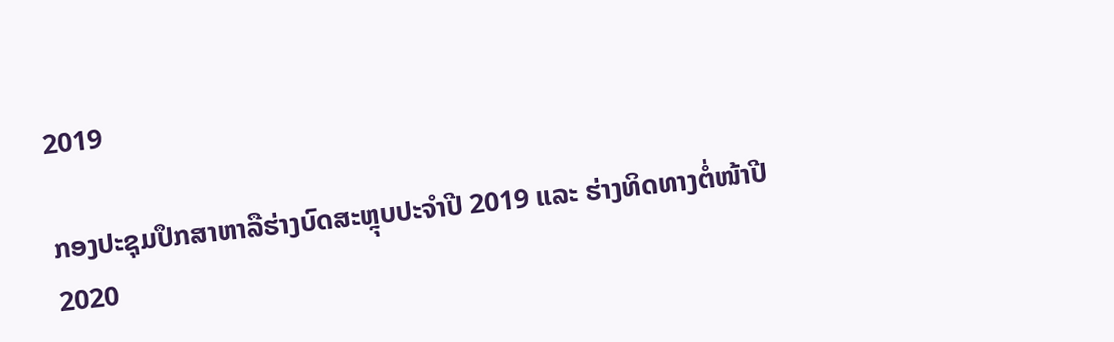2019

ກອງປະຊຸມປຶກສາຫາລືຮ່າງບົດສະຫຼຸບປະຈໍາປີ 2019 ແລະ ຮ່າງທິດທາງຕໍ່ໜ້າປີ 2020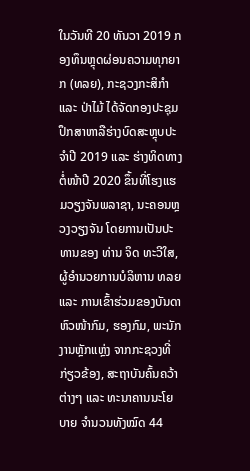ໃນວັນທີ 20 ທັນວາ 2019 ກອງທຶນຫຼຸດຜ່ອນຄວາມທຸກຍາກ (ທລຍ), ກະຊວງກະສິກໍາ ແລະ ປ່າໄມ້ ໄດ້ຈັດກອງປະຊຸມປຶກສາຫາລືຮ່າງບົດສະຫຼຸບປະຈໍາປີ 2019 ແລະ ຮ່າງທິດທາງຕໍ່ໜ້າປີ 2020 ຂຶ້ນທີ່ໂຮງແຮມວຽງຈັນພລາຊາ, ນະຄອນຫຼວງວຽງຈັນ ໂດຍການເປັນປະທານຂອງ ທ່ານ ຈິດ ທະວີໃສ, ຜູ້ອໍານວຍການບໍລິຫານ ທລຍ ແລະ ການເຂົ້າຮ່ວມຂອງບັນດາຫົວໜ້າກົມ, ຮອງກົມ, ພະນັກງານຫຼັກແຫຼ່ງ ຈາກກະຊວງທີ່ກ່ຽວຂ້ອງ, ສະຖາບັນຄົ້ນຄວ້າຕ່າງໆ ແລະ ທະນາຄານນະໂຍບາຍ ຈໍານວນທັງໝົດ 44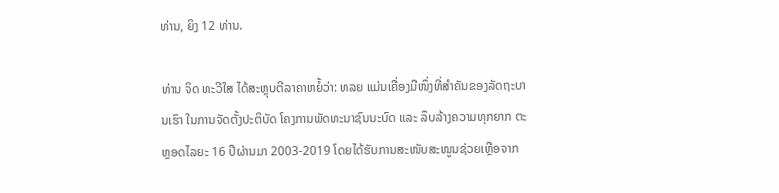ທ່ານ, ຍິງ 12 ທ່ານ.

ທ່ານ ຈິດ ທະວີໃສ ໄດ້ສະຫຼຸບຕີລາຄາຫຍໍ້ວ່າ: ທລຍ ແມ່ນເຄື່ອງມືໜຶ່ງທີ່ສໍາຄັນຂອງລັດຖະບານເຮົາ ໃນການຈັດຕັ້ງປະຕິບັດ ໂຄງການພັດທະນາຊົນນະບົດ ແລະ ລຶບລ້າງຄວາມທຸກຍາກ ຕະຫຼອດໄລຍະ 16 ປີຜ່ານມາ 2003-2019 ໂດຍໄດ້ຮັບການສະໜັບສະໜູນຊ່ວຍເຫຼືອຈາກ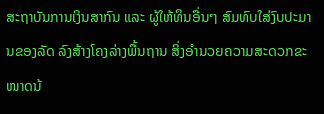ສະຖາບັນການເງິນສາກົນ ແລະ ຜູ້ໃຫ້ທຶນອື່ນໆ ສົມທົບໃສ່ງົບປະມານຂອງລັດ ລົງສ້າງໂຄງລ່າງພື້ນຖານ ສິ່ງອໍານວຍຄວາມສະດວກຂະໜາດນ້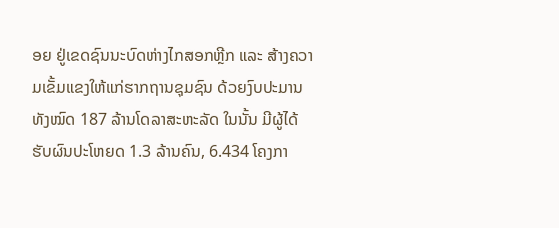ອຍ ຢູ່ເຂດຊົນນະບົດຫ່າງໄກສອກຫຼີກ ແລະ ສ້າງຄວາມເຂັ້ມແຂງໃຫ້ແກ່ຮາກຖານຊຸມຊົນ ດ້ວຍງົບປະມານທັງໝົດ 187 ລ້ານໂດລາສະຫະລັດ ໃນນັ້ນ ມີຜູ້ໄດ້ຮັບຜົນປະໂຫຍດ 1.3 ລ້ານຄົນ, 6.434 ໂຄງກາ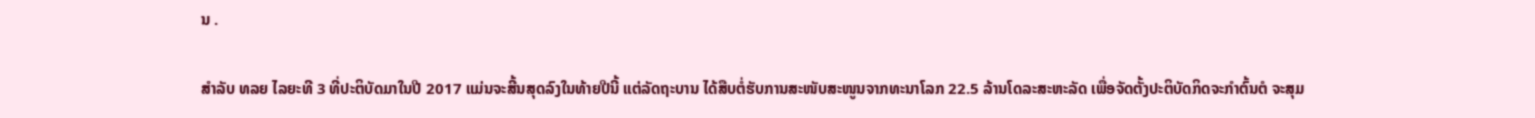ນ .

ສໍາລັບ ທລຍ ໄລຍະທີ 3 ທີ່ປະຕິບັດມາໃນປີ 2017 ແມ່ນຈະສີ້ນສຸດລົງໃນທ້າຍປີນີ້ ແຕ່ລັດຖະບານ ໄດ້ສືບຕໍ່ຮັບການສະໜັບສະໜູນຈາກທະນາໂລກ 22.5 ລ້ານໂດລະສະຫະລັດ ເພື່ອຈັດຕັ້ງປະຕິບັດກິດຈະກໍາຕົ້ນຕໍ ຈະສຸມ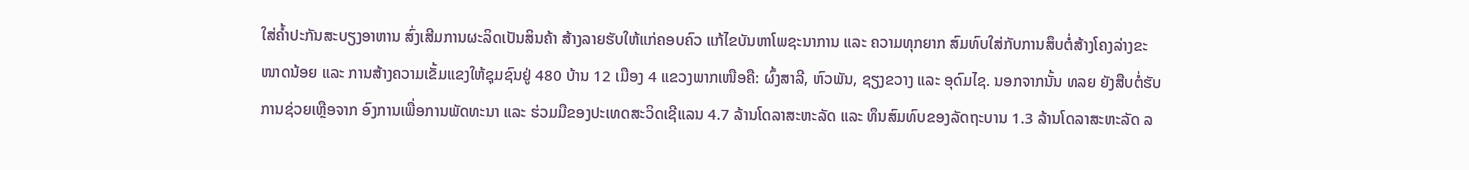ໃສ່ຄໍ້າປະກັນສະບຽງອາຫານ ສົ່ງເສີມການຜະລິດເປັນສິນຄ້າ ສ້າງລາຍຮັບໃຫ້ແກ່ຄອບຄົວ ແກ້ໄຂບັນຫາໂພຊະນາການ ແລະ ຄວາມທຸກຍາກ ສົມທົບໃສ່ກັບການສຶບຕໍ່ສ້າງໂຄງລ່າງຂະໜາດນ້ອຍ ແລະ ການສ້າງຄວາມເຂັ້ມແຂງໃຫ້ຊຸມຊົນຢູ່ 480 ບ້ານ 12 ເມືອງ 4 ແຂວງພາກເໜືອຄື: ຜົ້ງສາລີ, ຫົວພັນ, ຊຽງຂວາງ ແລະ ອຸດົມໄຊ. ນອກຈາກນັ້ນ ທລຍ ຍັງສືບຕໍ່ຮັບການຊ່ວຍເຫຼືອຈາກ ອົງການເພື່ອການພັດທະນາ ແລະ ຮ່ວມມືຂອງປະເທດສະວິດເຊີແລນ 4.7 ລ້ານໂດລາສະຫະລັດ ແລະ ທຶນສົມທົບຂອງລັດຖະບານ 1.3 ລ້ານໂດລາສະຫະລັດ ລ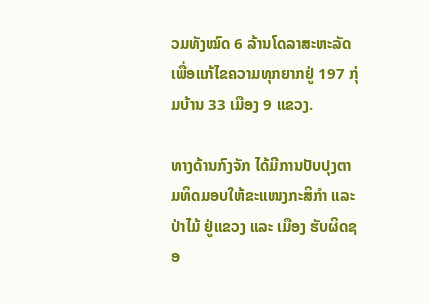ວມທັງໝົດ 6 ລ້ານໂດລາສະຫະລັດ ເພື່ອແກ້ໄຂຄວາມທຸກຍາກຢູ່ 197 ກຸ່ມບ້ານ 33 ເມືອງ 9 ແຂວງ.

ທາງດ້ານກົງຈັກ ໄດ້ມີການປັບປຸງຕາມທິດມອບໃຫ້ຂະແໜງກະສິກໍາ ແລະ ປ່າໄມ້ ຢູ່ແຂວງ ແລະ ເມືອງ ຮັບຜິດຊອ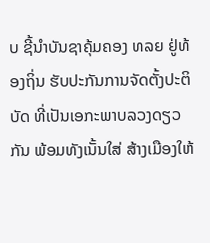ບ ຊີ້ນໍາບັນຊາຄຸ້ມຄອງ ທລຍ ຢູ່ທ້ອງຖິ່ນ ຮັບປະກັນການຈັດຕັ້ງປະຕິບັດ ທີ່ເປັນເອກະພາບລວງດຽວກັນ ພ້ອມທັງເນັ້ນໃສ່ ສ້າງເມືອງໃຫ້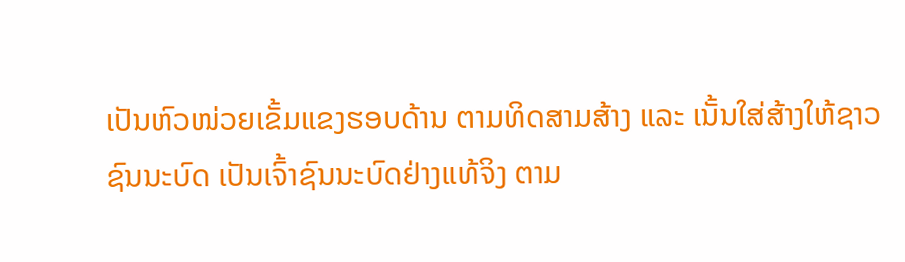ເປັນຫົວໜ່ວຍເຂັ້ມແຂງຮອບດ້ານ ຕາມທິດສາມສ້າງ ແລະ ເນັ້ນໃສ່ສ້າງໃຫ້ຊາວຊົນນະບົດ ເປັນເຈົ້າຊົນນະບົດຢ່າງແທ້ຈິງ ຕາມ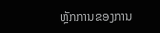ຫຼັກການຂອງການ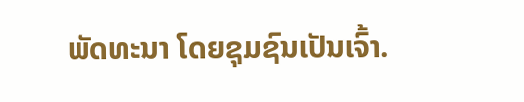ພັດທະນາ ໂດຍຊຸມຊົນເປັນເຈົ້າ.